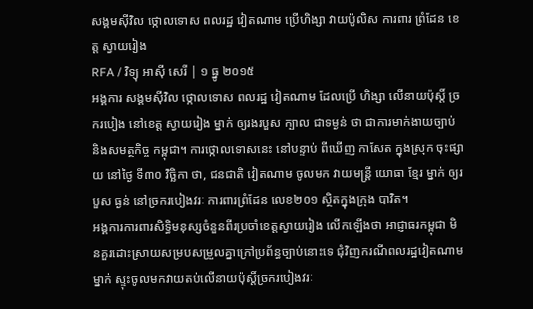សង្គមស៊ីវិល ថ្កោលទោស ពលរដ្ឋ វៀតណាម ប្រើហិង្សា វាយប៉ូលិស ការពារ ព្រំដែន ខេត្ត ស្វាយរៀង
RFA / វិទ្យុ អាស៊ី សេរី | ១ ធ្នូ ២០១៥
អង្គការ សង្គមស៊ីវិល ថ្កោលទោស ពលរដ្ឋ វៀតណាម ដែលប្រើ ហិង្សា លើនាយប៉ុស្តិ៍ ច្រករបៀង នៅខេត្ត ស្វាយរៀង ម្នាក់ ឲ្យរងរបួស ក្បាល ជាទម្ងន់ ថា ជាការមាក់ងាយច្បាប់ និងសមត្ថកិច្ច កម្ពុជា។ ការថ្កោលទោសនេះ នៅបន្ទាប់ ពីឃើញ កាសែត ក្នុងស្រុក ចុះផ្សាយ នៅថ្ងៃ ទី៣០ វិច្ឆិកា ថា, ជនជាតិ វៀតណាម ចូលមក វាយមន្ត្រី យោធា ខ្មែរ ម្នាក់ ឲ្យរបួស ធ្ងន់ នៅច្រករបៀងវរៈ ការពារព្រំដែន លេខ២០១ ស្ថិតក្នុងក្រុង បាវិត។
អង្គការការពារសិទ្ធិមនុស្សចំនួនពីរប្រចាំខេត្តស្វាយរៀង លើកឡើងថា អាជ្ញាធរកម្ពុជា មិនគួរដោះស្រាយសម្របសម្រួលគ្នាក្រៅប្រព័ន្ធច្បាប់នោះទេ ជុំវិញករណីពលរដ្ឋវៀតណាម ម្នាក់ ស្ទុះចូលមកវាយតប់លើនាយប៉ុស្តិ៍ច្រករបៀងវរៈ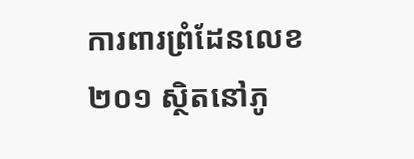ការពារព្រំដែនលេខ ២០១ ស្ថិតនៅភូ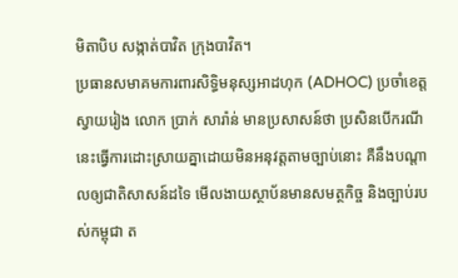មិតាបិប សង្កាត់បាវិត ក្រុងបាវិត។
ប្រធានសមាគមការពារសិទ្ធិមនុស្សអាដហុក (ADHOC) ប្រចាំខេត្តស្វាយរៀង លោក ប្រាក់ សារ៉ាន់ មានប្រសាសន៍ថា ប្រសិនបើករណីនេះធ្វើការដោះស្រាយគ្នាដោយមិនអនុវត្តតាមច្បាប់នោះ គឺនឹងបណ្ដាលឲ្យជាតិសាសន៍ដទៃ មើលងាយស្ថាប័នមានសមត្ថកិច្ច និងច្បាប់របស់កម្ពុជា ត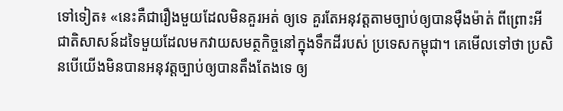ទៅទៀត៖ «នេះគឺជារឿងមួយដែលមិនគួរអត់ ឲ្យទេ គួរតែអនុវត្តតាមច្បាប់ឲ្យបានម៉ឺងម៉ាត់ ពីព្រោះអីជាតិសាសន៍ដទៃមួយដែលមកវាយសមត្ថកិច្ចនៅក្នុងទឹកដីរបស់ ប្រទេសកម្ពុជា។ គេមើលទៅថា ប្រសិនបើយើងមិនបានអនុវត្តច្បាប់ឲ្យបានតឹងតែងទេ ឲ្យ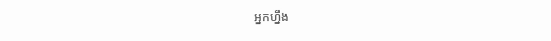អ្នកហ្នឹង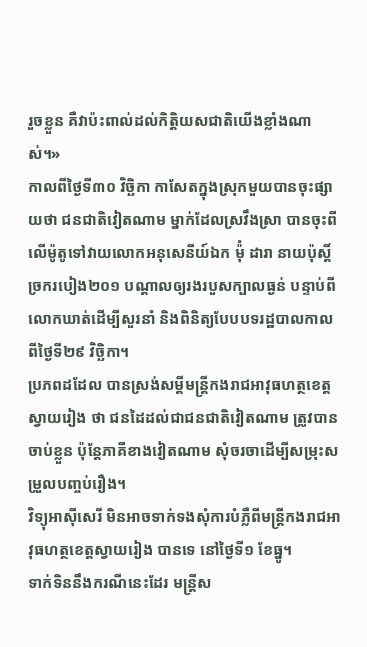រួចខ្លួន គឺវាប៉ះពាល់ដល់កិតិ្តយសជាតិយើងខ្លាំងណាស់។»
កាលពីថ្ងៃទី៣០ វិច្ឆិកា កាសែតក្នុងស្រុកមួយបានចុះផ្សាយថា ជនជាតិវៀតណាម ម្នាក់ដែលស្រវឹងស្រា បានចុះពីលើម៉ូតូទៅវាយលោកអនុសេនីយ៍ឯក ម៉ុំ ដារា នាយប៉ុស្តិ៍ច្រករបៀង២០១ បណ្ដាលឲ្យរងរបួសក្បាលធ្ងន់ បន្ទាប់ពីលោកឃាត់ដើម្បីសួរនាំ និងពិនិត្យបែបបទរដ្ឋបាលកាលពីថ្ងៃទី២៩ វិច្ឆិកា។
ប្រភពដដែល បានស្រង់សម្ដីមន្ត្រីកងរាជអាវុធហត្ថខេត្តស្វាយរៀង ថា ជនដៃដល់ជាជនជាតិវៀតណាម ត្រូវបានចាប់ខ្លួន ប៉ុន្តែភាគីខាងវៀតណាម សុំចរចាដើម្បីសម្រុះសម្រួលបញ្ចប់រឿង។
វិទ្យុអាស៊ីសេរី មិនអាចទាក់ទងសុំការបំភ្លឺពីមន្ត្រីកងរាជអាវុធហត្ថខេត្តស្វាយរៀង បានទេ នៅថ្ងៃទី១ ខែធ្នូ។
ទាក់ទិននឹងករណីនេះដែរ មន្ត្រីស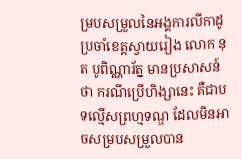ម្របសម្រួលនៃអង្គការលីកាដូ ប្រចាំខេត្តស្វាយរៀង លោក នុត បូពិណ្ណារ័ត្ន មានប្រសាសន៍ថា ករណីប្រើហិង្សានេះ គឺជាបទល្មើសព្រហ្មទណ្ឌ ដែលមិនអាចសម្របសម្រួលបាន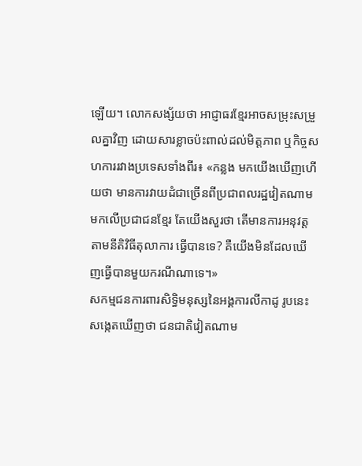ឡើយ។ លោកសង្ស័យថា អាជ្ញាធរខ្មែរអាចសម្រុះសម្រួលគ្នាវិញ ដោយសារខ្លាចប៉ះពាល់ដល់មិត្តភាព ឬកិច្ចសហការរវាងប្រទេសទាំងពីរ៖ «កន្លង មកយើងឃើញហើយថា មានការវាយដំជាច្រើនពីប្រជាពលរដ្ឋវៀតណាម មកលើប្រជាជនខ្មែរ តែយើងសួរថា តើមានការអនុវត្តតាមនីតិវិធីតុលាការ ធ្វើបានទេ? គឺយើងមិនដែលឃើញធ្វើបានមួយករណីណាទេ។»
សកម្មជនការពារសិទ្ធិមនុស្សនៃអង្គការលីកាដូ រូបនេះ សង្កេតឃើញថា ជនជាតិវៀតណាម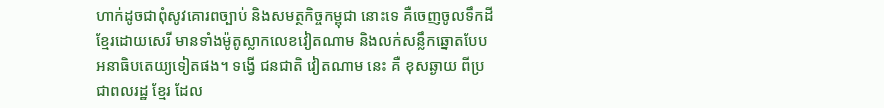ហាក់ដូចជាពុំសូវគោរពច្បាប់ និងសមត្ថកិច្ចកម្ពុជា នោះទេ គឺចេញចូលទឹកដីខ្មែរដោយសេរី មានទាំងម៉ូតូស្លាកលេខវៀតណាម និងលក់សន្លឹកឆ្នោតបែបអនាធិបតេយ្យទៀតផង។ ទង្វើ ជនជាតិ វៀតណាម នេះ គឺ ខុសឆ្ងាយ ពីប្រជាពលរដ្ឋ ខ្មែរ ដែល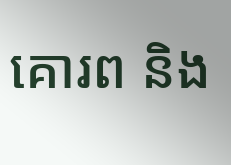គោរព និង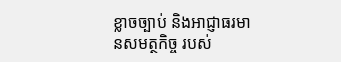ខ្លាចច្បាប់ និងអាជ្ញាធរមានសមត្ថកិច្ច របស់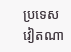ប្រទេស វៀតណា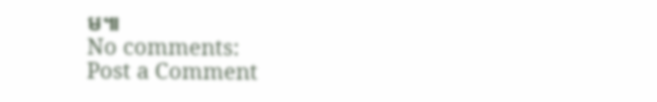ម៕
No comments:
Post a Comment